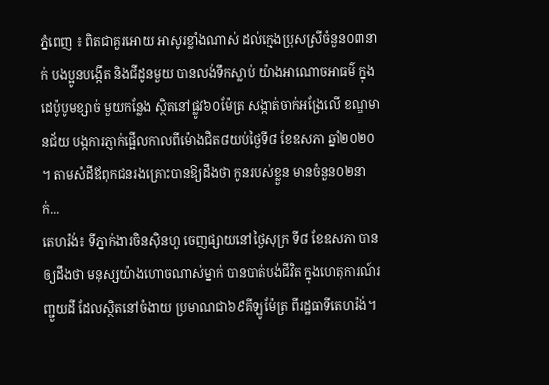ភ្នំពេញ ៖ ពិតជាគួរអោយ អាសូរខ្លាំងណាស់ ដល់ក្មេងប្រុសស្រីចំនួន០៣នាក់ បងប្អូនបង្កើត និងជីដូនមួយ បានលង់ទឹកស្លាប់ យ៉ាងអាណោចអាធម៌ ក្នុងដេប៉ូបូមខ្សាច់ មួយកន្លែង ស្ថិតនៅផ្លូវ៦០ម៉ែត្រ សង្កាត់ចាក់អង្រែលើ ខណ្ឌមានជ័យ បង្កការភ្ញាក់ផ្អើលកាលពីម៉ោងជិត៨យប់ថ្ងៃទី៨ ខែឧសភា ឆ្នាំ២០២០ ។ តាមសំដីឪពុកជនរងគ្រោះបានឱ្យដឹងថា កូនរបស់ខ្លួន មានចំនួន០២នាក់...
តេហរ៉ង់៖ ទីភ្នាក់ងារចិនស៊ិនហួ ចេញផ្សាយនៅថ្ងៃសុក្រ ទី៨ ខែឧសភា បានឲ្យដឹងថា មនុស្សយ៉ាងហោចណាស់ម្នាក់ បានបាត់បង់ជីវិត ក្នុងហេតុការណ៍រញ្ជួយដី ដែលស្ថិតនៅចំងាយ ប្រមាណជា៦៩គីឡូម៉ែត្រ ពីរដ្ឋធាទីតេហរ៉ង់។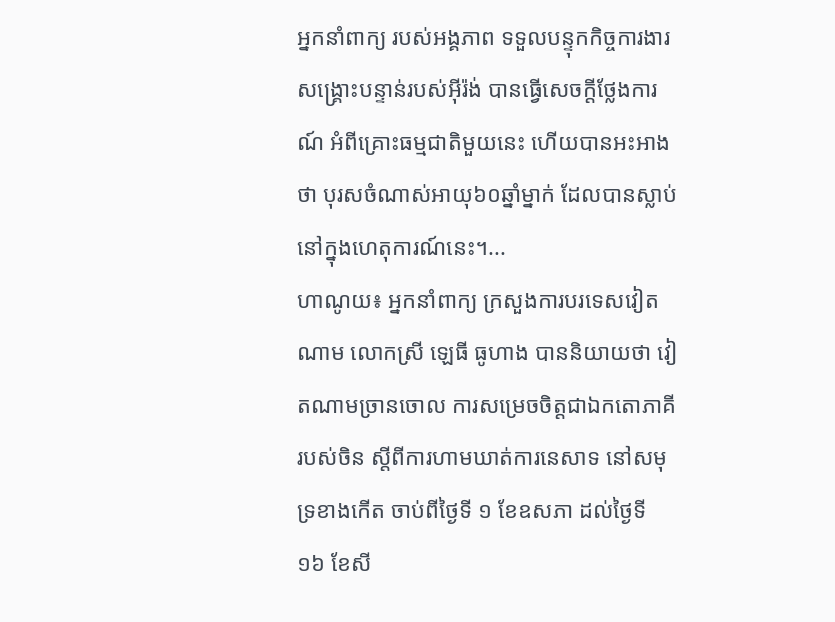អ្នកនាំពាក្យ របស់អង្គភាព ទទួលបន្ទុកកិច្ចការងារ សង្គ្រោះបន្ទាន់របស់អ៊ីរ៉ង់ បានធ្វើសេចក្តីថ្លែងការណ៍ អំពីគ្រោះធម្មជាតិមួយនេះ ហើយបានអះអាងថា បុរសចំណាស់អាយុ៦០ឆ្នាំម្នាក់ ដែលបានស្លាប់ នៅក្នុងហេតុការណ៍នេះ។...
ហាណូយ៖ អ្នកនាំពាក្យ ក្រសួងការបរទេសវៀតណាម លោកស្រី ឡេធី ធូហាង បាននិយាយថា វៀតណាមច្រានចោល ការសម្រេចចិត្តជាឯកតោភាគីរបស់ចិន ស្តីពីការហាមឃាត់ការនេសាទ នៅសមុទ្រខាងកើត ចាប់ពីថ្ងៃទី ១ ខែឧសភា ដល់ថ្ងៃទី ១៦ ខែសី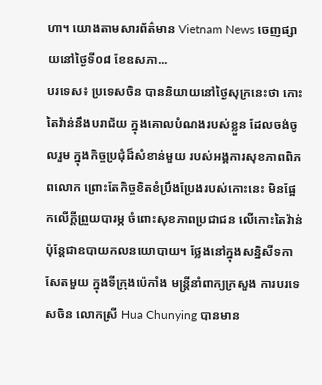ហា។ យោងតាមសារព័ត៌មាន Vietnam News ចេញផ្សាយនៅថ្ងៃទី០៨ ខែឧសភា...
បរទេស៖ ប្រទេសចិន បាននិយាយនៅថ្ងៃសុក្រនេះថា កោះតៃវ៉ាន់នឹងបរាជ័យ ក្នុងគោលបំណងរបស់ខ្លួន ដែលចង់ចូលរួម ក្នុងកិច្ចប្រជុំដ៏សំខាន់មួយ របស់អង្គការសុខភាពពិភពលោក ព្រោះតែកិច្ចខិតខំប្រឹងប្រែងរបស់កោះនេះ មិនផ្អែកលើក្តីព្រួយបារម្ភ ចំពោះសុខភាពប្រជាជន លើកោះតៃវ៉ាន់ ប៉ុន្តែជាឧបាយកលនយោបាយ។ ថ្លែងនៅក្នុងសន្និសីទកាសែតមួយ ក្នុងទីក្រុងប៉េកាំង មន្ត្រីនាំពាក្យក្រសួង ការបរទេសចិន លោកស្រី Hua Chunying បានមាន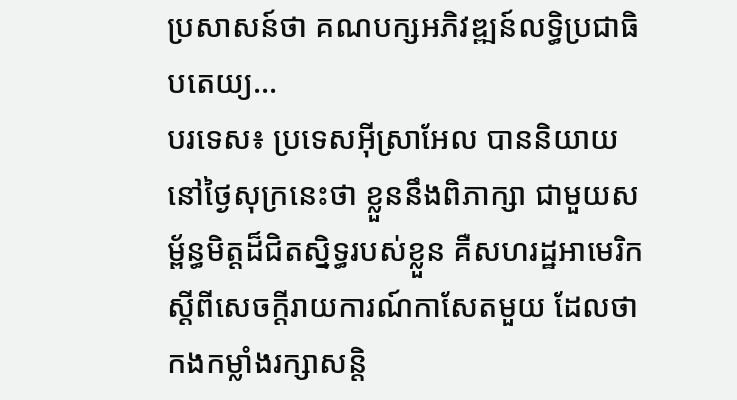ប្រសាសន៍ថា គណបក្សអភិវឌ្ឍន៍លទ្ធិប្រជាធិបតេយ្យ...
បរទេស៖ ប្រទេសអ៊ីស្រាអែល បាននិយាយនៅថ្ងៃសុក្រនេះថា ខ្លួននឹងពិភាក្សា ជាមួយសម្ព័ន្ធមិត្តដ៏ជិតស្និទ្ធរបស់ខ្លួន គឺសហរដ្ឋអាមេរិក ស្តីពីសេចក្តីរាយការណ៍កាសែតមួយ ដែលថា កងកម្លាំងរក្សាសន្តិ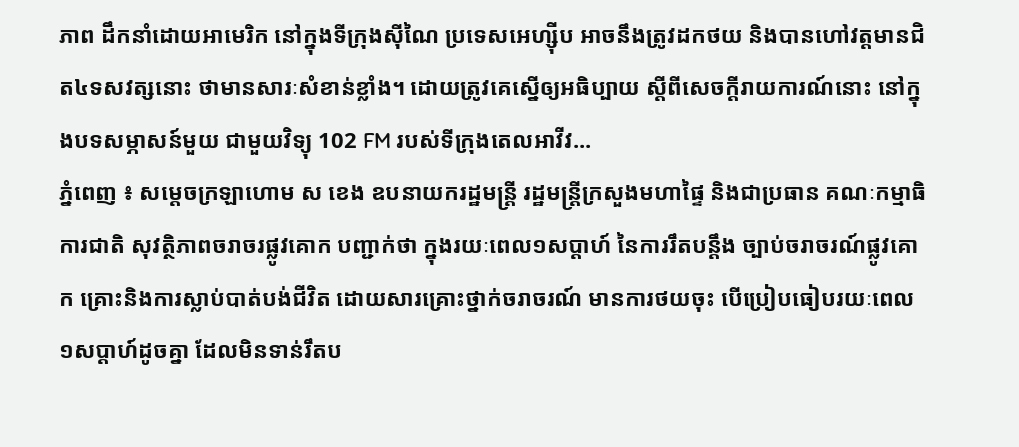ភាព ដឹកនាំដោយអាមេរិក នៅក្នុងទីក្រុងស៊ីណៃ ប្រទេសអេហ្ស៊ីប អាចនឹងត្រូវដកថយ និងបានហៅវត្តមានជិត៤ទសវត្សនោះ ថាមានសារៈសំខាន់ខ្លាំង។ ដោយត្រូវគេស្នើឲ្យអធិប្បាយ ស្តីពីសេចក្តីរាយការណ៍នោះ នៅក្នុងបទសម្ភាសន៍មួយ ជាមួយវិទ្យុ 102 FM របស់ទីក្រុងតេលអាវីវ...
ភ្នំពេញ ៖ សម្តេចក្រឡាហោម ស ខេង ឧបនាយករដ្ឋមន្រ្តី រដ្ឋមន្រ្តីក្រសួងមហាផ្ទៃ និងជាប្រធាន គណៈកម្មាធិការជាតិ សុវត្ថិភាពចរាចរផ្លូវគោក បញ្ជាក់ថា ក្នុងរយៈពេល១សប្តាហ៍ នៃការរឹតបន្ដឹង ច្បាប់ចរាចរណ៍ផ្លូវគោក គ្រោះនិងការស្លាប់បាត់បង់ជីវិត ដោយសារគ្រោះថ្នាក់ចរាចរណ៍ មានការថយចុះ បើប្រៀបធៀបរយៈពេល ១សប្តាហ៍ដូចគ្នា ដែលមិនទាន់រឹតប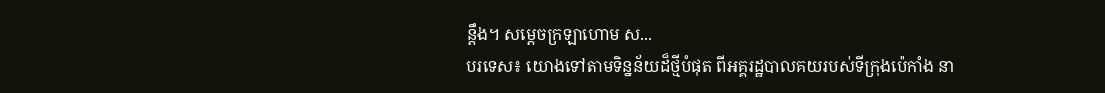ន្តឹង។ សម្ដេចក្រឡាហោម ស...
បរទេស៖ យោងទៅតាមទិន្នន័យដ៏ថ្មីបំផុត ពីអគ្គរដ្ឋបាលគយរបស់ទីក្រុងប៉េកាំង នា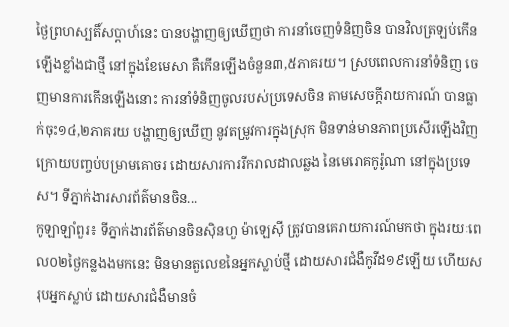ថ្ងៃព្រហស្បតិ៍សប្ដាហ៍នេះ បានបង្ហាញឲ្យឃើញថា ការនាំចេញទំនិញចិន បានវិលត្រឡប់កើនឡើងខ្លាំងជាថ្មី នៅក្នុងខែមេសា គឺកើនឡើងចំនួន៣,៥ភាគរយ។ ស្របពេលការនាំទំនិញ ចេញមានការកើនឡើងនោះ ការនាំទំនិញចូលរបស់ប្រទេសចិន តាមសេចក្តីរាយការណ៍ បានធ្លាក់ចុះ១៤,២ភាគរយ បង្ហាញឲ្យឃើញ នូវតម្រូវការក្នុងស្រុក មិនទាន់មានភាពប្រសើរឡើងវិញ ក្រោយបញ្ចប់បម្រាមគោចរ ដោយសារការរីករាលដាលឆ្លង នៃមេរោគកូរ៉ូណា នៅក្នុងប្រទេស។ ទីភ្នាក់ងារសារព័ត៌មានចិន...
កូឡាឡាំពួរ៖ ទីភ្នាក់ងារព័ត៌មានចិនស៊ិនហួ ម៉ាឡេស៊ី ត្រូវបានគេរាយការណ៍មកថា ក្នុងរយៈពេល០២ថ្ងៃកន្លងងមកនេះ មិនមានតួលេខនៃអ្នកស្លាប់ថ្មី ដោយសារជំងឺកូវីដ១៩ឡើយ ហើយសរុបអ្នកស្លាប់ ដោយសារជំងឺមានចំ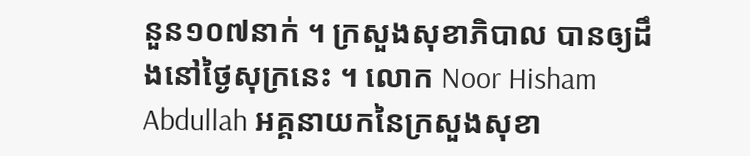នួន១០៧នាក់ ។ ក្រសួងសុខាភិបាល បានឲ្យដឹងនៅថ្ងៃសុក្រនេះ ។ លោក Noor Hisham Abdullah អគ្គនាយកនៃក្រសួងសុខា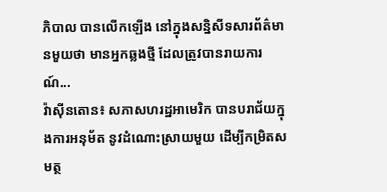ភិបាល បានលើកឡើង នៅក្នុងសន្និសីទសារព័ត៌មានមួយថា មានអ្នកឆ្លងថ្មី ដែលត្រូវបានរាយការណ៍...
វ៉ាស៊ីនតោន៖ សភាសហរដ្ឋអាមេរិក បានបរាជ័យក្នុងការអនុម័ត នូវដំណោះស្រាយមួយ ដើម្បីកម្រិតសមត្ថ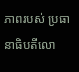ភាពរបស់ ប្រធានាធិបតីលោ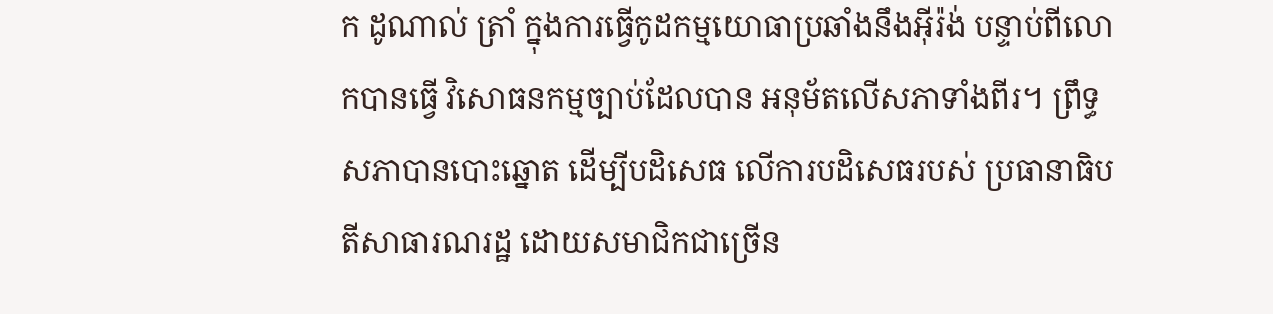ក ដូណាល់ ត្រាំ ក្នុងការធ្វើកូដកម្មយោធាប្រឆាំងនឹងអ៊ីរ៉ង់ បន្ទាប់ពីលោកបានធ្វើ វិសោធនកម្មច្បាប់ដែលបាន អនុម័តលើសភាទាំងពីរ។ ព្រឹទ្ធសភាបានបោះឆ្នោត ដើម្បីបដិសេធ លេីការបដិសេធរបស់ ប្រធានាធិបតីសាធារណរដ្ឋ ដោយសមាជិកជាច្រើន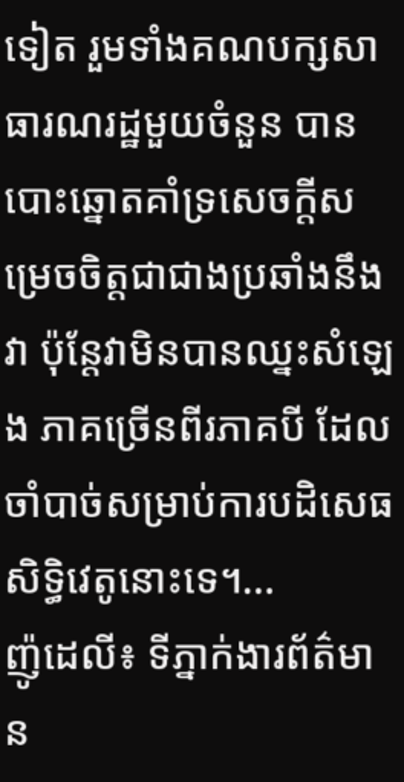ទៀត រួមទាំងគណបក្សសាធារណរដ្ឋមួយចំនួន បានបោះឆ្នោតគាំទ្រសេចក្តីសម្រេចចិត្តជាជាងប្រឆាំងនឹងវា ប៉ុន្តែវាមិនបានឈ្នះសំឡេង ភាគច្រើនពីរភាគបី ដែលចាំបាច់សម្រាប់ការបដិសេធសិទ្ធិវេតូនោះទេ។...
ញ៉ូដេលី៖ ទីភ្នាក់ងារព័ត៌មាន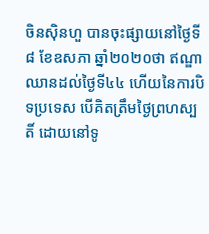ចិនស៊ិនហួ បានចុះផ្សាយនៅថ្ងៃទី៨ ខែឧសភា ឆ្នាំ២០២០ថា ឥណ្ឌា ឈានដល់ថ្ងៃទី៤៤ ហើយនៃការបិទប្រទេស បើគិតត្រឹមថ្ងៃព្រហស្បតិ៍ ដោយនៅទូ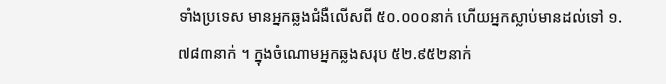ទាំងប្រទេស មានអ្នកឆ្លងជំងឺលើសពី ៥០.០០០នាក់ ហើយអ្នកស្លាប់មានដល់ទៅ ១.៧៨៣នាក់ ។ ក្នុងចំណោមអ្នកឆ្លងសរុប ៥២.៩៥២នាក់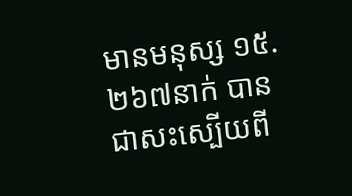មានមនុស្ស ១៥.២៦៧នាក់ បានជាសះស្បើយពី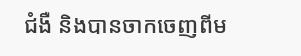ជំងឺ និងបានចាកចេញពីម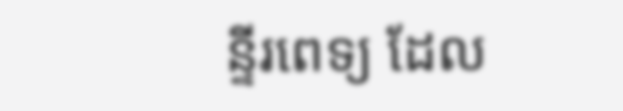ន្ទីរពេទ្យ ដែល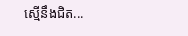ស្មើនឹងជិត...